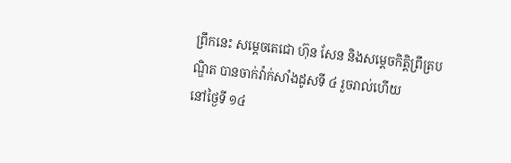ព្រឹកនេះ សម្ដេចតេជោ ហ៊ុន សែន និងសម្ដេចកិត្តិព្រឹត្របណ្ឌិត បានចាក់វ៉ាក់សាំងដូសទី ៤ រួចរាល់ហើយ
នៅថ្ងៃទី ១៤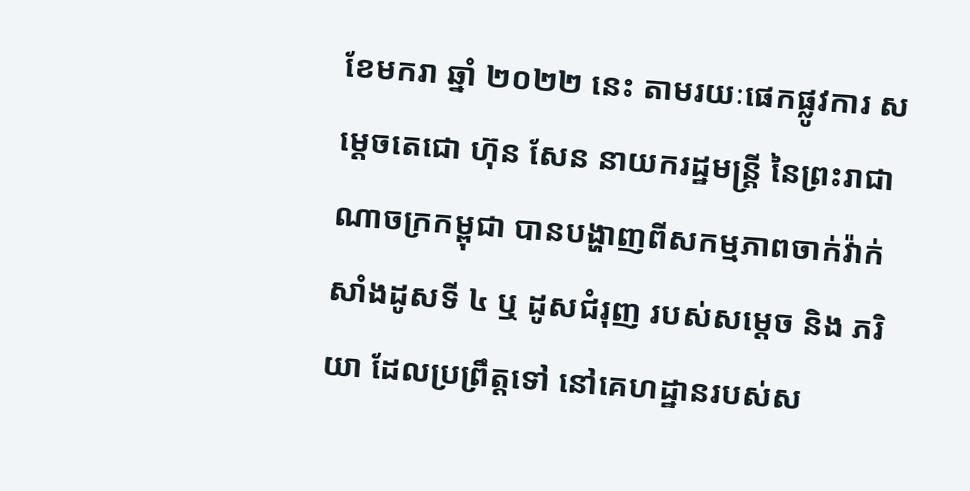ខែមករា ឆ្នាំ ២០២២ នេះ តាមរយៈផេកផ្លូវការ សម្ដេចតេជោ ហ៊ុន សែន នាយករដ្ឋមន្ត្រី នៃព្រះរាជាណាចក្រកម្ពុជា បានបង្ហាញពីសកម្មភាពចាក់វ៉ាក់សាំងដូសទី ៤ ឬ ដូសជំរុញ របស់សម្ដេច និង ភរិយា ដែលប្រព្រឹត្តទៅ នៅគេហដ្ឋានរបស់ស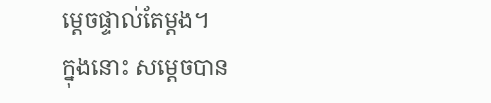ម្ដេចផ្ទាល់តែម្ដង។
ក្នុងនោះ សម្ដេចបាន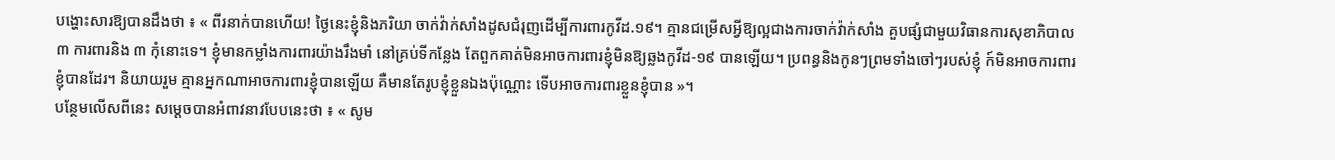បង្ហោះសារឱ្យបានដឹងថា ៖ « ពីរនាក់បានហើយ! ថ្ងៃនេះខ្ញុំនិងភរិយា ចាក់វ៉ាក់សាំងដូសជំរុញដើម្បីការពារកូវីដ.១៩។ គ្មានជម្រើសអ្វីឱ្យល្អជាងការចាក់វ៉ាក់សាំង គួបផ្សំជាមួយវិធានការសុខាភិបាល ៣ ការពារនិង ៣ កុំនោះទេ។ ខ្ញុំមានកម្លាំងការពារយ៉ាងរឹងមាំ នៅគ្រប់ទីកន្លែង តែពួកគាត់មិនអាចការពារខ្ញុំមិនឱ្យឆ្លងកូវីដ-១៩ បានឡើយ។ ប្រពន្ធនិងកូនៗព្រមទាំងចៅៗរបស់ខ្ញុំ ក៍មិនអាចការពារខ្ញុំបានដែរ។ និយាយរួម គ្មានអ្នកណាអាចការពារខ្ញុំបានឡើយ គឺមានតែរូបខ្ញុំខ្លួនឯងប៉ុណ្ណោះ ទើបអាចការពារខ្លួនខ្ញុំបាន »។
បន្ថែមលើសពីនេះ សម្ដេចបានអំពាវនាវបែបនេះថា ៖ « សូម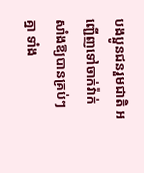បងប្អូនជនរួមជាតិ អញ្ជើញទៅចាក់វ៉ាក់សាំងឱ្យបានគ្រប់ៗគ្នា ទាំង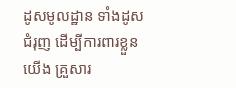ដូសមូលដ្ឋាន ទាំងដូសជំរុញ ដើម្បីការពារខ្លួនយើង គ្រួសារ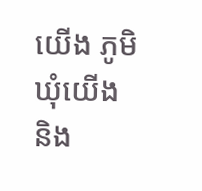យើង ភូមិឃុំយើង និង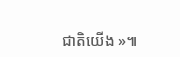ជាតិយើង »៕